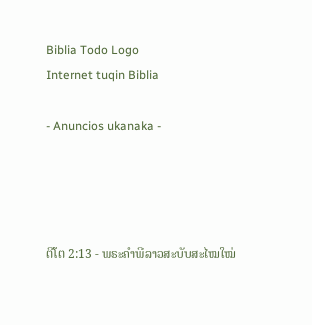Biblia Todo Logo
Internet tuqin Biblia

- Anuncios ukanaka -




ຕີໂຕ 2:13 - ພຣະຄຳພີລາວສະບັບສະໄໝໃໝ່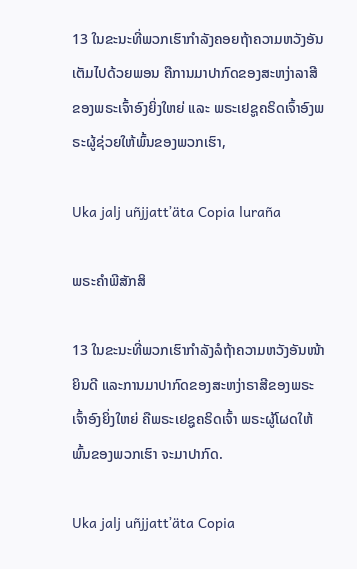13 ໃນຂະນະທີ່ພວກເຮົາກຳລັງຄອຍຖ້າຄວາມຫວັງອັນເຕັມໄປດ້ວຍພອນ ຄືການມາປາກົດຂອງສະຫງ່າລາສີຂອງພຣະເຈົ້າອົງຍິ່ງໃຫຍ່ ແລະ ພຣະເຢຊູຄຣິດເຈົ້າອົງພຣະຜູ້ຊ່ວຍໃຫ້ພົ້ນຂອງພວກເຮົາ,

Uka jalj uñjjattʼäta Copia luraña

ພຣະຄຳພີສັກສິ

13 ໃນຂະນະທີ່ພວກເຮົາກຳລັງລໍຖ້າຄວາມຫວັງອັນໜ້າຍິນດີ ແລະການມາປາກົດຂອງສະຫງ່າຣາສີຂອງພຣະເຈົ້າອົງຍິ່ງໃຫຍ່ ຄືພຣະເຢຊູຄຣິດເຈົ້າ ພຣະຜູ້ໂຜດໃຫ້ພົ້ນຂອງພວກເຮົາ ຈະມາປາກົດ.

Uka jalj uñjjattʼäta Copia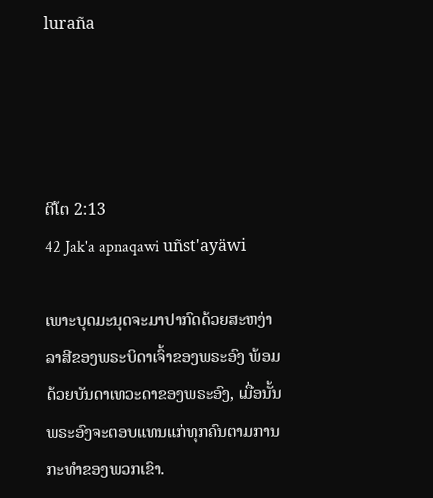luraña




ຕີໂຕ 2:13
42 Jak'a apnaqawi uñst'ayäwi

ເພາະບຸດມະນຸດຈະມາປາກົດດ້ວຍສະຫງ່າລາສີຂອງພຣະບິດາເຈົ້າຂອງພຣະອົງ ພ້ອມດ້ວຍບັນດາເທວະດາຂອງພຣະອົງ, ເມື່ອນັ້ນພຣະອົງຈະຕອບແທນແກ່ທຸກຄົນຕາມການກະທຳຂອງພວກເຂົາ.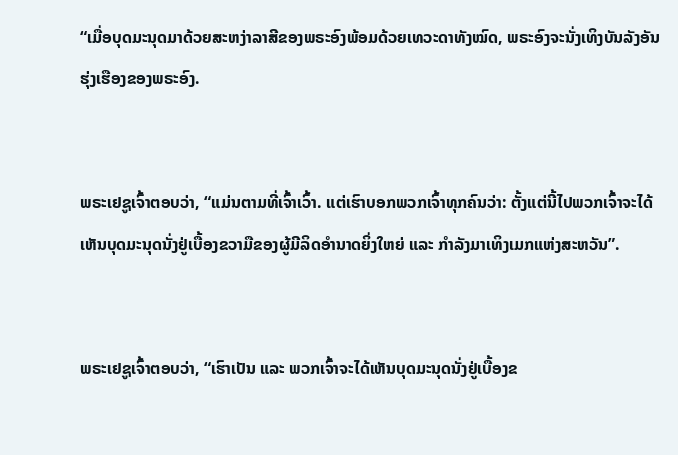“ເມື່ອບຸດມະນຸດມາດ້ວຍສະຫງ່າລາສີຂອງພຣະອົງພ້ອມດ້ວຍເທວະດາທັງໝົດ, ພຣະອົງຈະນັ່ງເທິງບັນລັງອັນຮຸ່ງເຮືອງຂອງພຣະອົງ.


ພຣະເຢຊູເຈົ້າຕອບວ່າ, “ແມ່ນຕາມທີ່ເຈົ້າເວົ້າ. ແຕ່ເຮົາບອກພວກເຈົ້າທຸກຄົນວ່າ: ຕັ້ງແຕ່ນີ້ໄປພວກເຈົ້າຈະໄດ້ເຫັນບຸດມະນຸດນັ່ງຢູ່ເບື້ອງຂວາມືຂອງຜູ້ມີລິດອຳນາດຍິ່ງໃຫຍ່ ແລະ ກຳລັງມາເທິງເມກແຫ່ງສະຫວັນ”.


ພຣະເຢຊູເຈົ້າຕອບວ່າ, “ເຮົາເປັນ ແລະ ພວກເຈົ້າຈະໄດ້ເຫັນບຸດມະນຸດນັ່ງຢູ່ເບື້ອງຂ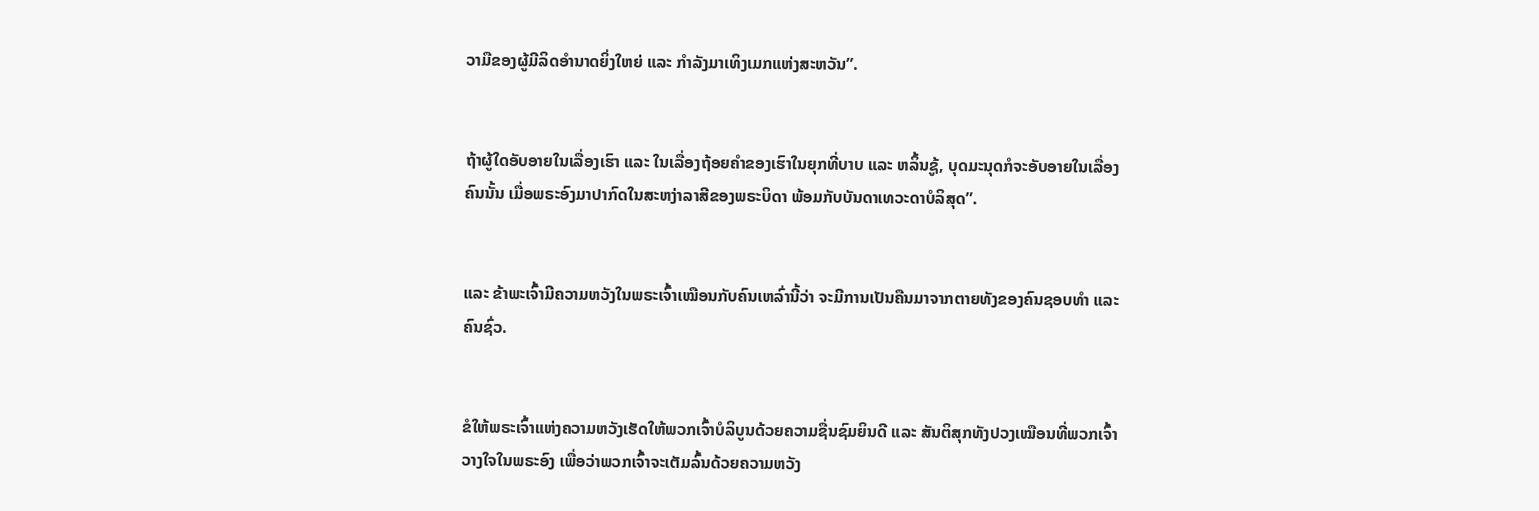ວາມືຂອງຜູ້ມີລິດອຳນາດຍິ່ງໃຫຍ່ ແລະ ກຳລັງມາເທິງເມກແຫ່ງສະຫວັນ”.


ຖ້າຜູ້ໃດອັບອາຍໃນເລື່ອງເຮົາ ແລະ ໃນເລື່ອງຖ້ອຍຄຳຂອງເຮົາໃນຍຸກທີ່ບາບ ແລະ ຫລິ້ນຊູ້, ບຸດມະນຸດກໍຈະອັບອາຍໃນເລື່ອງຄົນນັ້ນ ເມື່ອພຣະອົງມາປາກົດໃນສະຫງ່າລາສີຂອງພຣະບິດາ ພ້ອມກັບບັນດາເທວະດາບໍລິສຸດ”.


ແລະ ຂ້າພະເຈົ້າມີຄວາມຫວັງໃນພຣະເຈົ້າເໝືອນກັບຄົນເຫລົ່ານີ້ວ່າ ຈະມີການເປັນຄືນມາຈາກຕາຍທັງຂອງຄົນຊອບທຳ ແລະ ຄົນຊົ່ວ.


ຂໍໃຫ້ພຣະເຈົ້າແຫ່ງຄວາມຫວັງເຮັດໃຫ້ພວກເຈົ້າບໍລິບູນດ້ວຍຄວາມຊື່ນຊົມຍິນດີ ແລະ ສັນຕິສຸກທັງປວງເໝືອນທີ່ພວກເຈົ້າວາງໃຈໃນພຣະອົງ ເພື່ອວ່າພວກເຈົ້າຈະເຕັມລົ້ນດ້ວຍຄວາມຫວັງ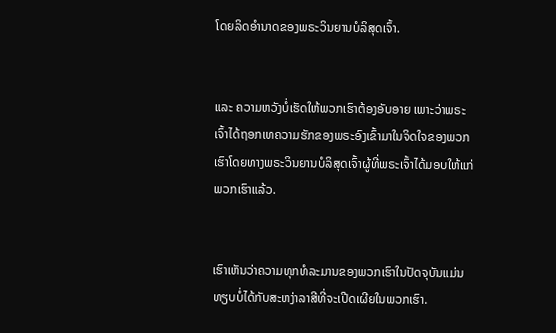ໂດຍລິດອຳນາດຂອງພຣະວິນຍານບໍລິສຸດເຈົ້າ.


ແລະ ຄວາມຫວັງບໍ່ເຮັດໃຫ້ພວກເຮົາຕ້ອງອັບອາຍ ເພາະວ່າພຣະເຈົ້າໄດ້ຖອກເທຄວາມຮັກຂອງພຣະອົງເຂົ້າມາໃນຈິດໃຈຂອງພວກເຮົາໂດຍທາງພຣະວິນຍານບໍລິສຸດເຈົ້າຜູ້ທີ່ພຣະເຈົ້າໄດ້ມອບໃຫ້ແກ່ພວກເຮົາແລ້ວ.


ເຮົາເຫັນວ່າຄວາມທຸກທໍລະມານຂອງພວກເຮົາໃນປັດຈຸບັນແມ່ນທຽບບໍ່ໄດ້ກັບສະຫງ່າລາສີທີ່ຈະເປີດເຜີຍໃນພວກເຮົາ.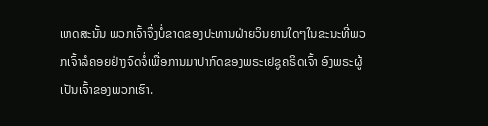ເຫດສະນັ້ນ ພວກເຈົ້າຈຶ່ງບໍ່ຂາດຂອງປະທານຝ່າຍວິນຍານໃດໆໃນຂະນະທີ່ພວກເຈົ້າລໍຄອຍຢ່າງຈົດຈໍ່ເພື່ອການມາປາກົດຂອງພຣະເຢຊູຄຣິດເຈົ້າ ອົງພຣະຜູ້ເປັນເຈົ້າຂອງພວກເຮົາ.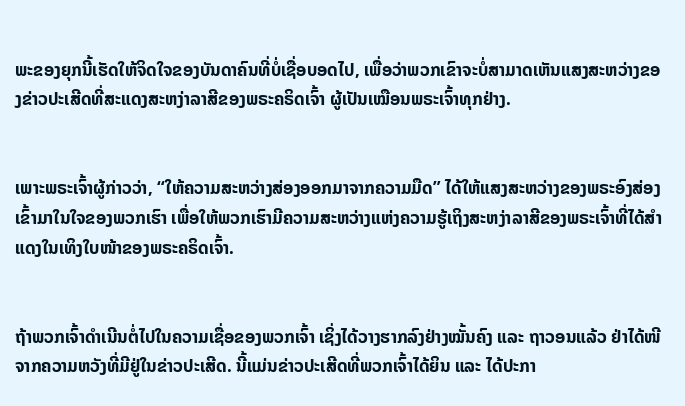ພະຂອງຍຸກນີ້ເຮັດໃຫ້ຈິດໃຈຂອງບັນດາຄົນທີ່ບໍ່ເຊື່ອບອດໄປ, ເພື່ອວ່າພວກເຂົາຈະບໍ່ສາມາດເຫັນແສງສະຫວ່າງຂອງຂ່າວປະເສີດທີ່ສະແດງສະຫງ່າລາສີຂອງພຣະຄຣິດເຈົ້າ ຜູ້ເປັນເໝືອນພຣະເຈົ້າທຸກຢ່າງ.


ເພາະພຣະເຈົ້າຜູ້ກ່າວວ່າ, “ໃຫ້ຄວາມສະຫວ່າງສ່ອງອອກມາຈາກຄວາມມືດ” ໄດ້ໃຫ້ແສງສະຫວ່າງຂອງພຣະອົງສ່ອງເຂົ້າມາໃນໃຈຂອງພວກເຮົາ ເພື່ອໃຫ້ພວກເຮົາມີຄວາມສະຫວ່າງແຫ່ງຄວາມຮູ້ເຖິງສະຫງ່າລາສີຂອງພຣະເຈົ້າທີ່ໄດ້ສຳແດງໃນເທິງໃບໜ້າຂອງພຣະຄຣິດເຈົ້າ.


ຖ້າພວກເຈົ້າດໍາເນີນຕໍ່ໄປໃນຄວາມເຊື່ອຂອງພວກເຈົ້າ ເຊິ່ງໄດ້ວາງຮາກລົງຢ່າງໝັ້ນຄົງ ແລະ ຖາວອນແລ້ວ ຢ່າໄດ້ໜີຈາກຄວາມຫວັງທີ່ມີຢູ່ໃນຂ່າວປະເສີດ. ນີ້ແມ່ນຂ່າວປະເສີດທີ່ພວກເຈົ້າໄດ້ຍິນ ແລະ ໄດ້ປະກາ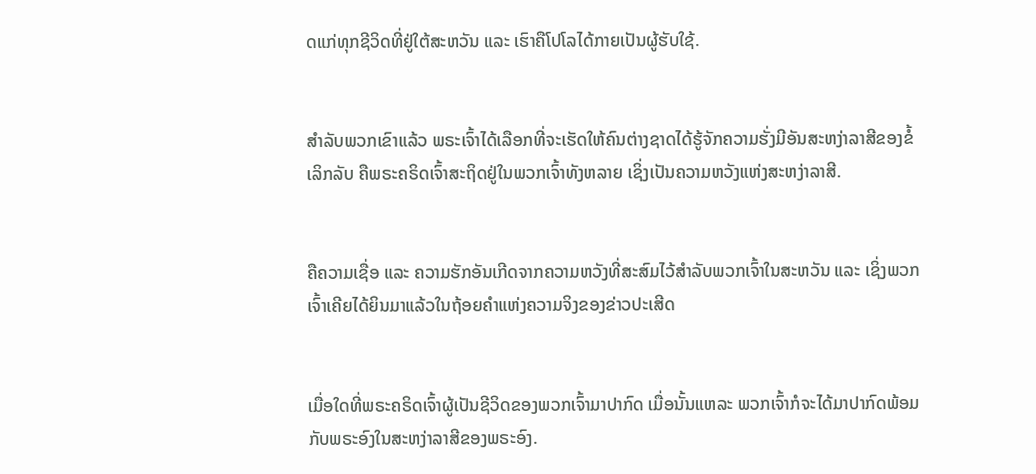ດແກ່ທຸກຊີວິດທີ່ຢູ່ໃຕ້ສະຫວັນ ແລະ ເຮົາຄືໂປໂລໄດ້ກາຍເປັນຜູ້ຮັບໃຊ້.


ສຳລັບພວກເຂົາແລ້ວ ພຣະເຈົ້າໄດ້ເລືອກທີ່ຈະເຮັດໃຫ້ຄົນຕ່າງຊາດໄດ້ຮູ້ຈັກຄວາມຮັ່ງມີອັນສະຫງ່າລາສີຂອງຂໍ້ເລິກລັບ ຄືພຣະຄຣິດເຈົ້າສະຖິດຢູ່ໃນພວກເຈົ້າທັງຫລາຍ ເຊິ່ງເປັນຄວາມຫວັງແຫ່ງສະຫງ່າລາສີ.


ຄືຄວາມເຊື່ອ ແລະ ຄວາມຮັກອັນເກີດຈາກຄວາມຫວັງທີ່ສະສົມໄວ້ສຳລັບພວກເຈົ້າໃນສະຫວັນ ແລະ ເຊິ່ງພວກເຈົ້າເຄີຍໄດ້ຍິນມາແລ້ວໃນຖ້ອຍຄຳແຫ່ງຄວາມຈິງຂອງຂ່າວປະເສີດ


ເມື່ອໃດທີ່ພຣະຄຣິດເຈົ້າຜູ້ເປັນຊີວິດຂອງພວກເຈົ້າມາປາກົດ ເມື່ອນັ້ນແຫລະ ພວກເຈົ້າກໍຈະໄດ້ມາປາກົດພ້ອມກັບພຣະອົງໃນສະຫງ່າລາສີຂອງພຣະອົງ.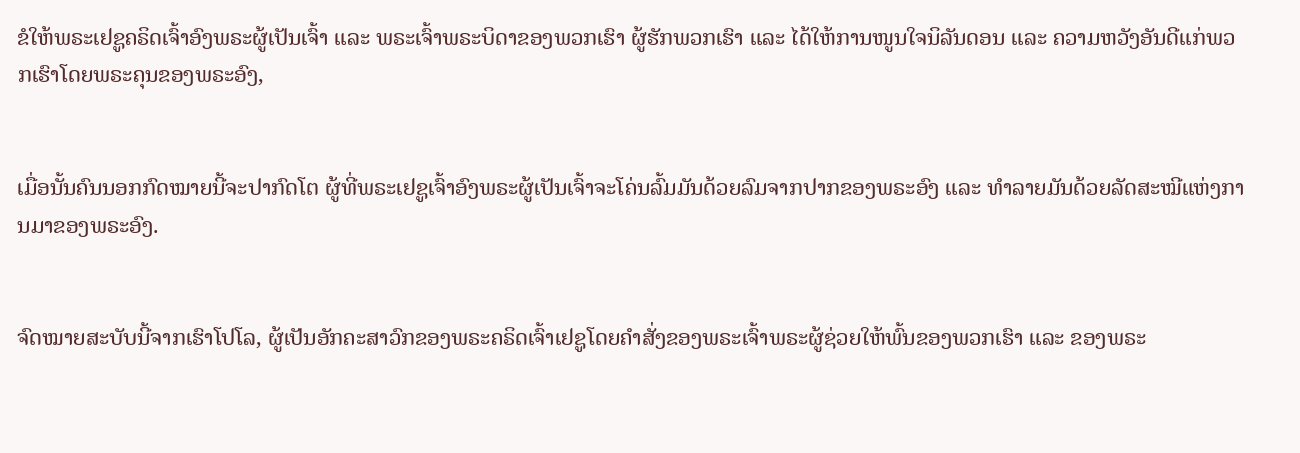ຂໍໃຫ້ພຣະເຢຊູຄຣິດເຈົ້າອົງພຣະຜູ້ເປັນເຈົ້າ ແລະ ພຣະເຈົ້າພຣະບິດາຂອງພວກເຮົາ ຜູ້ຮັກພວກເຮົາ ແລະ ໄດ້ໃຫ້ການໜູນໃຈນິລັນດອນ ແລະ ຄວາມຫວັງອັນດີແກ່ພວກເຮົາໂດຍພຣະຄຸນຂອງພຣະອົງ,


ເມື່ອນັ້ນຄົນນອກກົດໝາຍນີ້ຈະປາກົດໂຕ ຜູ້ທີ່ພຣະເຢຊູເຈົ້າອົງພຣະຜູ້ເປັນເຈົ້າຈະໂຄ່ນລົ້ມມັນດ້ວຍລົມຈາກປາກຂອງພຣະອົງ ແລະ ທຳລາຍມັນດ້ວຍລັດສະໝີແຫ່ງການມາຂອງພຣະອົງ.


ຈົດໝາຍສະບັບນີ້ຈາກເຮົາໂປໂລ, ຜູ້ເປັນອັກຄະສາວົກຂອງພຣະຄຣິດເຈົ້າເຢຊູໂດຍຄຳສັ່ງຂອງພຣະເຈົ້າພຣະຜູ້ຊ່ວຍໃຫ້ພົ້ນຂອງພວກເຮົາ ແລະ ຂອງພຣະ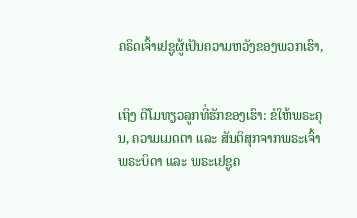ຄຣິດເຈົ້າເຢຊູຜູ້ເປັນຄວາມຫວັງຂອງພວກເຮົາ,


ເຖິງ ຕີໂມທຽວລູກທີ່ຮັກຂອງເຮົາ: ຂໍໃຫ້ພຣະຄຸນ, ຄວາມເມດຕາ ແລະ ສັນຕິສຸກຈາກພຣະເຈົ້າພຣະບິດາ ແລະ ພຣະເຢຊູຄ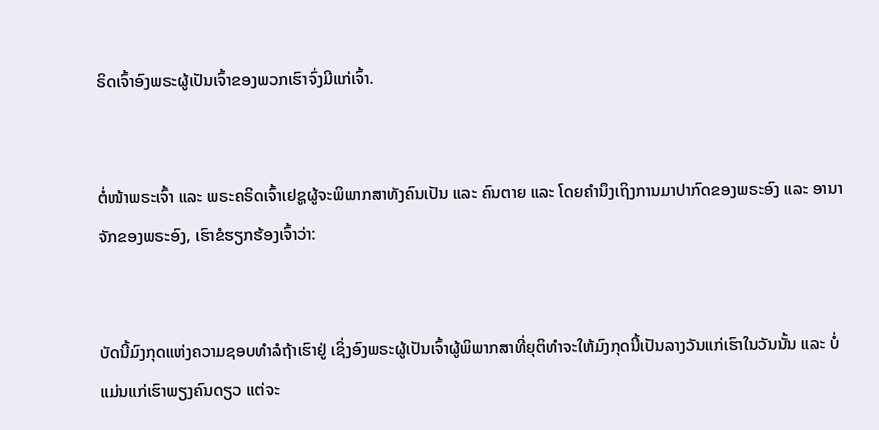ຣິດເຈົ້າອົງພຣະຜູ້ເປັນເຈົ້າຂອງພວກເຮົາຈົ່ງມີແກ່ເຈົ້າ.


ຕໍ່ໜ້າພຣະເຈົ້າ ແລະ ພຣະຄຣິດເຈົ້າເຢຊູຜູ້ຈະພິພາກສາທັງຄົນເປັນ ແລະ ຄົນຕາຍ ແລະ ໂດຍຄຳນຶງເຖິງການມາປາກົດຂອງພຣະອົງ ແລະ ອານາຈັກຂອງພຣະອົງ, ເຮົາຂໍຮຽກຮ້ອງເຈົ້າວ່າ:


ບັດນີ້ມົງກຸດແຫ່ງຄວາມຊອບທຳລໍຖ້າເຮົາຢູ່ ເຊິ່ງອົງພຣະຜູ້ເປັນເຈົ້າຜູ້ພິພາກສາທີ່ຍຸຕິທຳຈະໃຫ້ມົງກຸດນີ້ເປັນລາງວັນແກ່ເຮົາໃນວັນນັ້ນ ແລະ ບໍ່ແມ່ນແກ່ເຮົາພຽງຄົນດຽວ ແຕ່ຈະ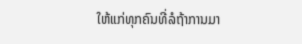ໃຫ້ແກ່ທຸກຄົນທີ່ລໍຖ້າການມາ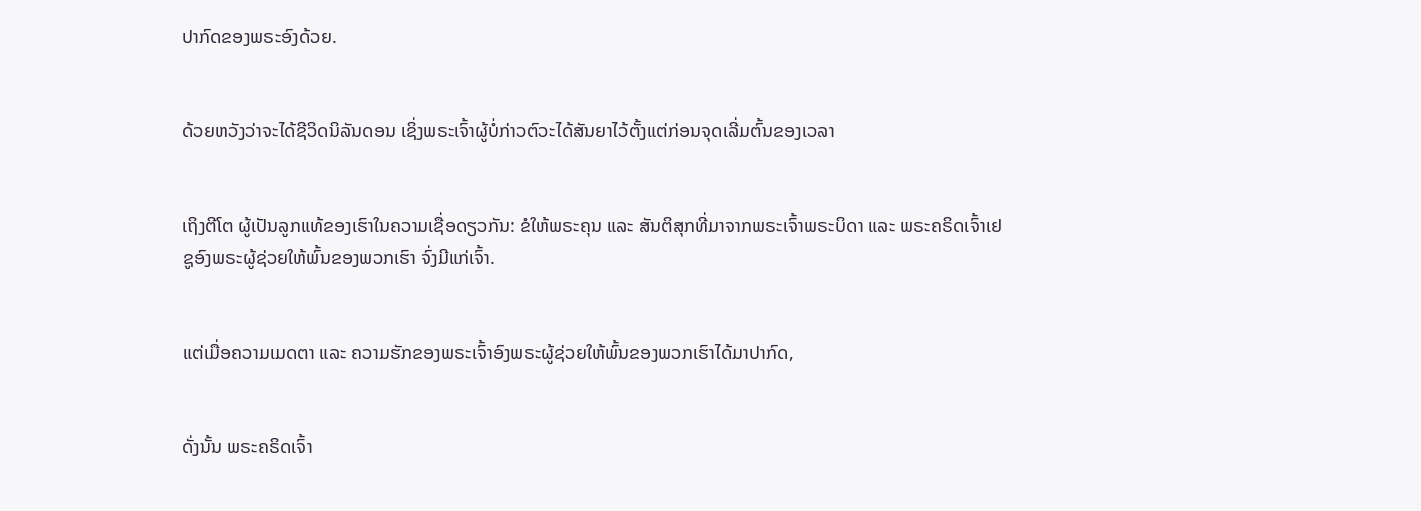ປາກົດຂອງພຣະອົງດ້ວຍ.


ດ້ວຍຫວັງວ່າຈະໄດ້ຊີວິດນິລັນດອນ ເຊິ່ງພຣະເຈົ້າຜູ້ບໍ່ກ່າວຕົວະໄດ້ສັນຍາໄວ້ຕັ້ງແຕ່ກ່ອນຈຸດເລີ່ມຕົ້ນຂອງເວລາ


ເຖິງຕີໂຕ ຜູ້ເປັນລູກແທ້ຂອງເຮົາໃນຄວາມເຊື່ອດຽວກັນ: ຂໍໃຫ້ພຣະຄຸນ ແລະ ສັນຕິສຸກທີ່ມາຈາກພຣະເຈົ້າພຣະບິດາ ແລະ ພຣະຄຣິດເຈົ້າເຢຊູອົງພຣະຜູ້ຊ່ວຍໃຫ້ພົ້ນຂອງພວກເຮົາ ຈົ່ງມີແກ່ເຈົ້າ.


ແຕ່ເມື່ອຄວາມເມດຕາ ແລະ ຄວາມຮັກຂອງພຣະເຈົ້າອົງພຣະຜູ້ຊ່ວຍໃຫ້ພົ້ນຂອງພວກເຮົາໄດ້ມາປາກົດ,


ດັ່ງນັ້ນ ພຣະຄຣິດເຈົ້າ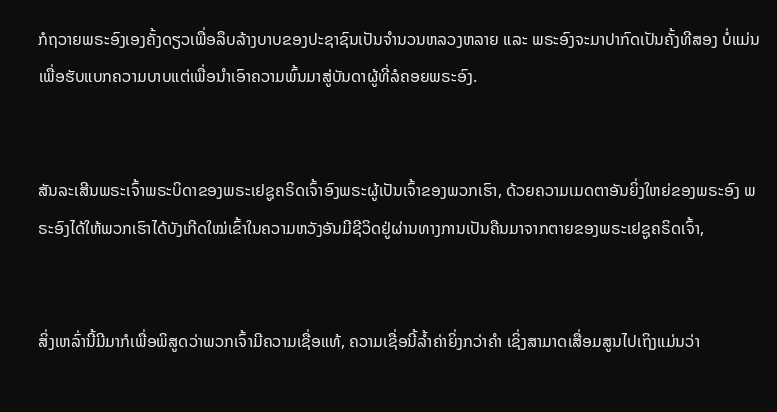ກໍຖວາຍພຣະອົງເອງຄັ້ງດຽວເພື່ອລຶບລ້າງບາບຂອງປະຊາຊົນເປັນຈຳນວນຫລວງຫລາຍ ແລະ ພຣະອົງຈະມາປາກົດເປັນຄັ້ງທີສອງ ບໍ່ແມ່ນເພື່ອຮັບແບກຄວາມບາບແຕ່ເພື່ອນຳເອົາຄວາມພົ້ນມາສູ່ບັນດາຜູ້ທີ່ລໍຄອຍພຣະອົງ.


ສັນລະເສີນພຣະເຈົ້າພຣະບິດາຂອງພຣະເຢຊູຄຣິດເຈົ້າອົງພຣະຜູ້ເປັນເຈົ້າຂອງພວກເຮົາ, ດ້ວຍຄວາມເມດຕາອັນຍິ່ງໃຫຍ່ຂອງພຣະອົງ ພຣະອົງໄດ້ໃຫ້ພວກເຮົາໄດ້ບັງເກີດໃໝ່ເຂົ້າໃນຄວາມຫວັງອັນມີຊີວິດຢູ່ຜ່ານທາງການເປັນຄືນມາຈາກຕາຍຂອງພຣະເຢຊູຄຣິດເຈົ້າ,


ສິ່ງເຫລົ່ານີ້ມີມາກໍເພື່ອພິສູດວ່າພວກເຈົ້າມີຄວາມເຊື່ອແທ້, ຄວາມເຊື່ອນີ້ລ້ຳຄ່າຍິ່ງກວ່າຄຳ ເຊິ່ງສາມາດເສື່ອມສູນໄປເຖິງແມ່ນວ່າ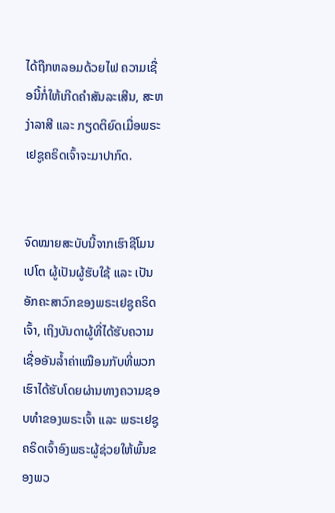ໄດ້ຖືກຫລອມດ້ວຍໄຟ ຄວາມເຊື່ອນີ້ກໍ່ໃຫ້ເກີດຄຳສັນລະເສີນ, ສະຫງ່າລາສີ ແລະ ກຽດຕິຍົດເມື່ອພຣະເຢຊູຄຣິດເຈົ້າຈະມາປາກົດ.


ຈົດໝາຍສະບັບນີ້ຈາກເຮົາຊີໂມນເປໂຕ ຜູ້ເປັນຜູ້ຮັບໃຊ້ ແລະ ເປັນອັກຄະສາວົກຂອງພຣະເຢຊູຄຣິດເຈົ້າ, ເຖິງບັນດາຜູ້ທີ່ໄດ້ຮັບຄວາມເຊື່ອອັນລ້ຳຄ່າເໝືອນກັບທີ່ພວກເຮົາໄດ້ຮັບໂດຍຜ່ານທາງຄວາມຊອບທຳຂອງພຣະເຈົ້າ ແລະ ພຣະເຢຊູຄຣິດເຈົ້າອົງພຣະຜູ້ຊ່ວຍໃຫ້ພົ້ນຂອງພວ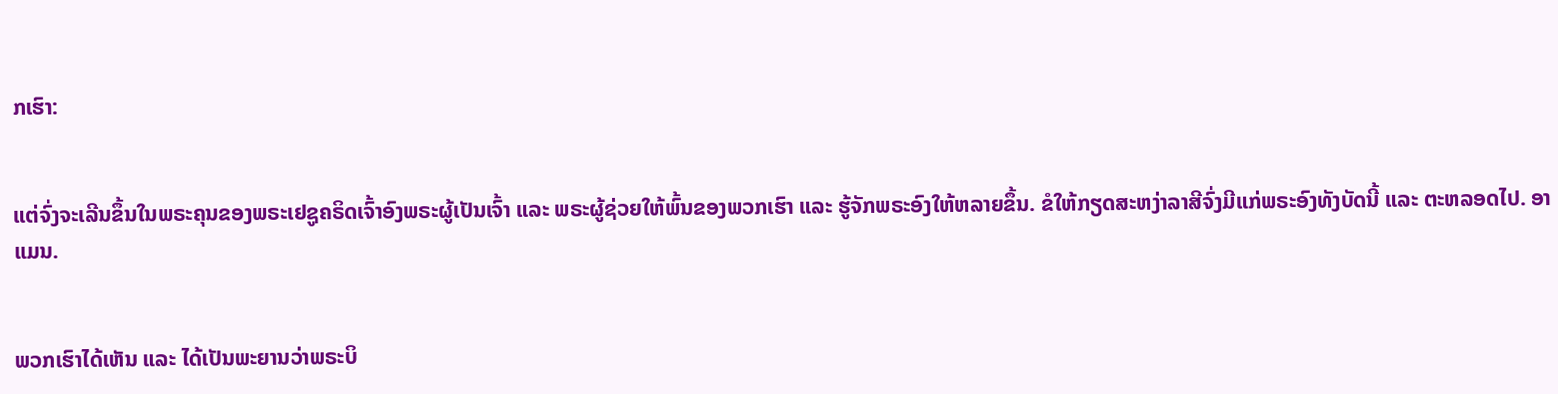ກເຮົາ:


ແຕ່ຈົ່ງຈະເລີນຂຶ້ນໃນພຣະຄຸນຂອງພຣະເຢຊູຄຣິດເຈົ້າອົງພຣະຜູ້ເປັນເຈົ້າ ແລະ ພຣະຜູ້ຊ່ວຍໃຫ້ພົ້ນຂອງພວກເຮົາ ແລະ ຮູ້ຈັກພຣະອົງໃຫ້ຫລາຍຂຶ້ນ. ຂໍໃຫ້ກຽດສະຫງ່າລາສີຈົ່ງມີແກ່ພຣະອົງທັງບັດນີ້ ແລະ ຕະຫລອດໄປ. ອາແມນ.


ພວກເຮົາໄດ້ເຫັນ ແລະ ໄດ້ເປັນພະຍານວ່າພຣະບິ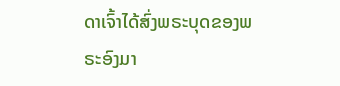ດາເຈົ້າໄດ້ສົ່ງພຣະບຸດຂອງພຣະອົງມາ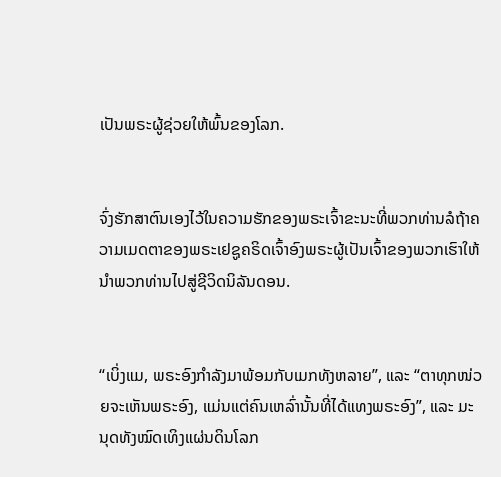ເປັນພຣະຜູ້ຊ່ວຍໃຫ້ພົ້ນຂອງໂລກ.


ຈົ່ງຮັກສາຕົນເອງໄວ້ໃນຄວາມຮັກຂອງພຣະເຈົ້າຂະນະທີ່ພວກທ່ານລໍຖ້າຄວາມເມດຕາຂອງພຣະເຢຊູຄຣິດເຈົ້າອົງພຣະຜູ້ເປັນເຈົ້າຂອງພວກເຮົາໃຫ້ນຳພວກທ່ານໄປສູ່ຊີວິດນິລັນດອນ.


“ເບິ່ງແມ, ພຣະອົງກຳລັງມາພ້ອມກັບເມກທັງຫລາຍ”, ແລະ “ຕາທຸກໜ່ວຍຈະເຫັນພຣະອົງ, ແມ່ນແຕ່ຄົນເຫລົ່ານັ້ນທີ່ໄດ້ແທງພຣະອົງ”, ແລະ ມະນຸດທັງໝົດເທິງແຜ່ນດິນໂລກ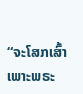“ຈະໂສກເສົ້າເພາະພຣະ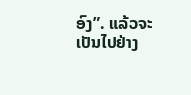ອົງ”. ແລ້ວຈະເປັນໄປຢ່າງ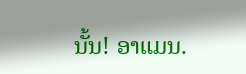ນັ້ນ! ອາແມນ.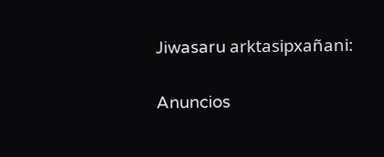Jiwasaru arktasipxañani:

Anuncios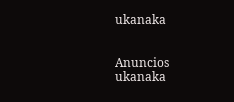ukanaka


Anuncios ukanaka